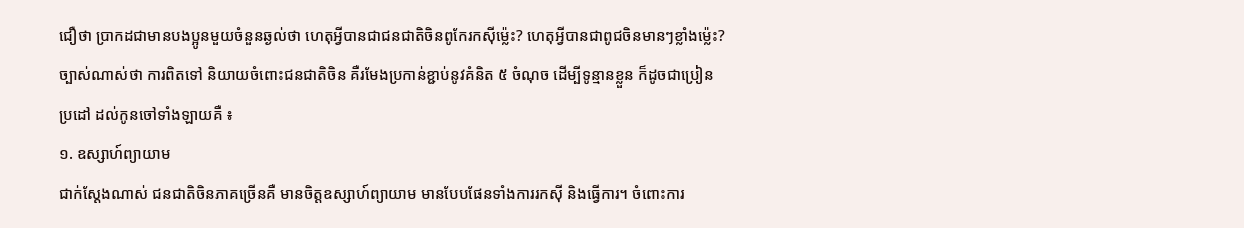ជឿថា ប្រាកដជាមានបងប្អូនមួយចំនួនឆ្ងល់ថា ហេតុអ្វីបានជាជនជាតិចិនពូកែរកស៊ីម្ល៉េះ? ហេតុអ្វីបានជាពូជចិនមានៗខ្លាំងម្ល៉េះ? ច្បាស់ណាស់ថា ការពិតទៅ និយាយចំពោះជនជាតិចិន គឺរមែងប្រកាន់ខ្ជាប់នូវគំនិត ៥ ចំណុច ដើម្បីទូន្មានខ្លួន ក៏ដូចជាប្រៀនប្រដៅ ដល់កូនចៅទាំងឡាយគឺ ៖
១. ឧស្សាហ៍ព្យាយាម
ជាក់ស្ដែងណាស់ ជនជាតិចិនភាគច្រើនគឺ មានចិត្តឧស្សាហ៍ព្យាយាម មានបែបផែនទាំងការរកស៊ី និងធ្វើការ។ ចំពោះការ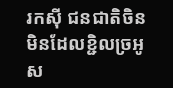រកស៊ី ជនជាតិចិនមិនដែលខ្ជិលច្រអូស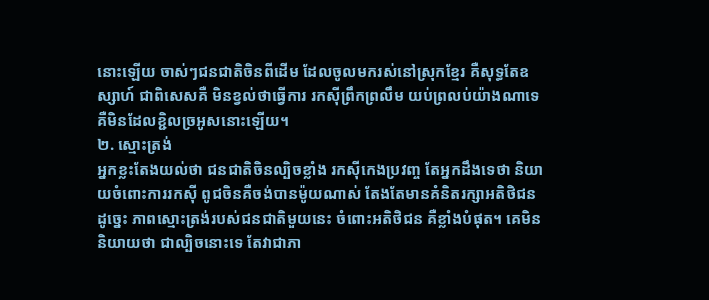នោះឡើយ ចាស់ៗជនជាតិចិនពីដើម ដែលចូលមករស់នៅស្រុកខ្មែរ គឺសុទ្ធតែឧស្សាហ៍ ជាពិសេសគឺ មិនខ្វល់ថាធ្វើការ រកស៊ីព្រឹកព្រលឹម យប់ព្រលប់យ៉ាងណាទេ គឺមិនដែលខ្ជិលច្រអូសនោះឡើយ។
២. ស្មោះត្រង់
អ្នកខ្លះតែងយល់ថា ជនជាតិចិនល្បិចខ្លាំង រកស៊ីកេងប្រវញ្ច តែអ្នកដឹងទេថា និយាយចំពោះការរកស៊ី ពូជចិនគឺចង់បានម៉ូយណាស់ តែងតែមានគំនិតរក្សាអតិថិជន ដូច្នេះ ភាពស្មោះត្រង់របស់ជនជាតិមួយនេះ ចំពោះអតិថិជន គឺខ្លាំងបំផុត។ គេមិននិយាយថា ជាល្បិចនោះទេ តែវាជាភា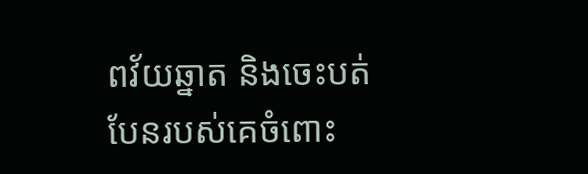ពវ័យឆ្នាត និងចេះបត់បែនរបស់គេចំពោះ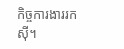កិច្ចការងាររកស៊ី។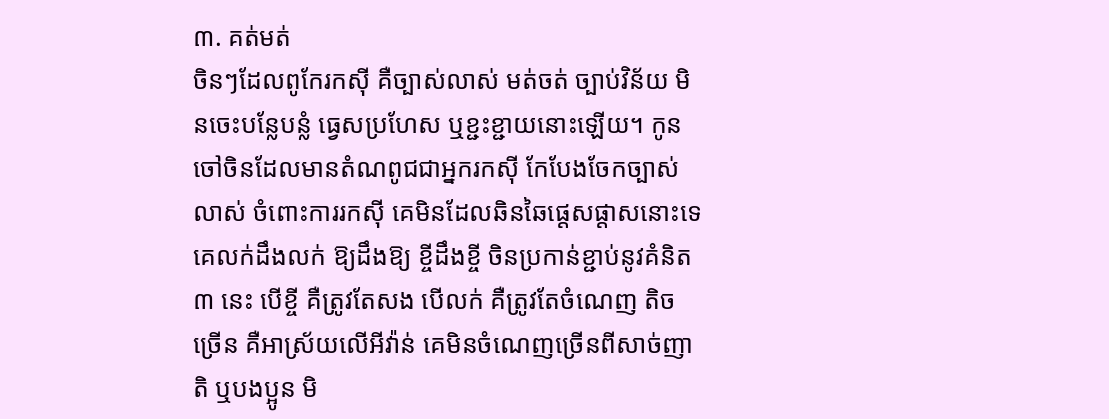៣. គត់មត់
ចិនៗដែលពូកែរកស៊ី គឺច្បាស់លាស់ មត់ចត់ ច្បាប់វិន័យ មិនចេះបន្លែបន្លំ ធ្វេសប្រហែស ឬខ្ជះខ្ជាយនោះឡើយ។ កូនចៅចិនដែលមានតំណពូជជាអ្នករកស៊ី កែបែងចែកច្បាស់លាស់ ចំពោះការរកស៊ី គេមិនដែលឆិនឆៃផ្ដេសផ្ដាសនោះទេ គេលក់ដឹងលក់ ឱ្យដឹងឱ្យ ខ្ចីដឹងខ្ចី ចិនប្រកាន់ខ្ជាប់នូវគំនិត ៣ នេះ បើខ្ចី គឺត្រូវតែសង បើលក់ គឺត្រូវតែចំណេញ តិចច្រើន គឺអាស្រ័យលើអីវ៉ាន់ គេមិនចំណេញច្រើនពីសាច់ញាតិ ឬបងប្អូន មិ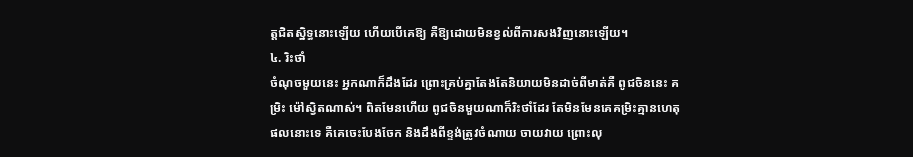ត្តជិតស្និទ្ធនោះឡើយ ហើយបើគេឱ្យ គឺឱ្យដោយមិនខ្វល់ពីការសងវិញនោះឡើយ។
៤. រិះថាំ
ចំណុចមួយនេះ អ្នកណាក៏ដឹងដែរ ព្រោះគ្រប់គ្នាតែងតែនិយាយមិនដាច់ពីមាត់គឺ ពូជចិននេះ គម្រិះ ម៉ៅស្វិតណាស់។ ពិតមែនហើយ ពូជចិនមួយណាក៏រិះថាំដែរ តែមិនមែនគេគម្រិះគ្មានហេតុផលនោះទេ គឺគេចេះបែងចែក និងដឹងពីខ្ទង់ត្រូវចំណាយ ចាយវាយ ព្រោះលុ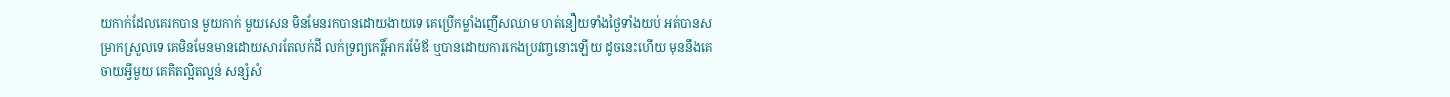យកាក់ដែលគេរកបាន មួយកាក់ មួយសេន មិនមែនរកបានដោយងាយទេ គេប្រើកម្លាំងញើសឈាម ហត់នឿយទាំងថ្ងៃទាំងយប់ អត់បានសម្រាកស្រួលទេ គេមិនមែនមានដោយសារតែលក់ដី លក់ទ្រព្យកេរ្តិ៍អាករម៉ែឪ ឬបានដោយការកេងប្រវញ្ចនោះឡើយ ដូចនេះហើយ មុននឹងគេចាយអ្វីមួយ គេគិតល្អិតល្អន់ សន្សំសំ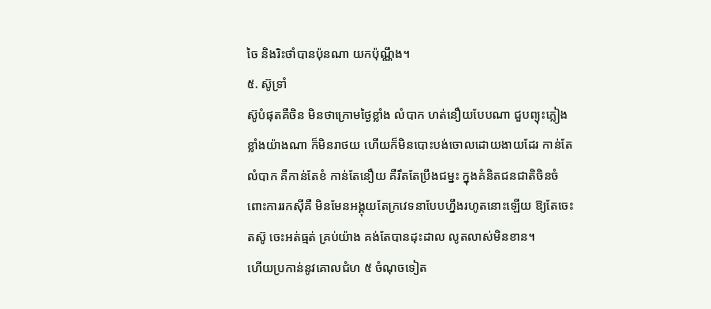ចៃ និងរិះថាំបានប៉ុនណា យកប៉ុណ្ណឹង។
៥. ស៊ូទ្រាំ
ស៊ូបំផុតគឺចិន មិនថាក្រោមថ្ងៃខ្លាំង លំបាក ហត់នឿយបែបណា ជួបព្យុះភ្លៀងខ្លាំងយ៉ាងណា ក៏មិនរាថយ ហើយក៏មិនបោះបង់ចោលដោយងាយដែរ កាន់តែលំបាក គឺកាន់តែខំ កាន់តែនឿយ គឺរឹតតែប្រឹងជម្នះ ក្នុងគំនិតជនជាតិចិនចំពោះការរកស៊ីគឺ មិនមែនអង្គុយតែក្រវេទនាបែបហ្នឹងរហូតនោះឡើយ ឱ្យតែចេះតស៊ូ ចេះអត់ធ្មត់ គ្រប់យ៉ាង គង់តែបានដុះដាល លូតលាស់មិនខាន។
ហើយប្រកាន់នូវគោលជំហ ៥ ចំណុចទៀត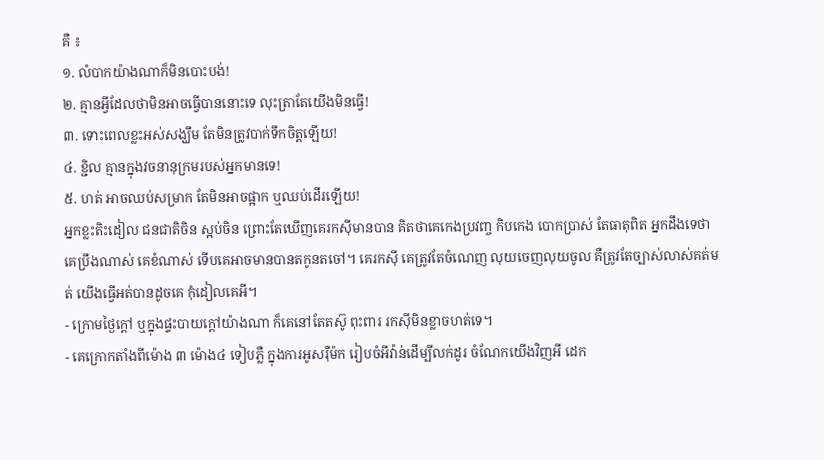គឺ ៖
១. លំបាកយ៉ាងណាក៏មិនបោះបង់!
២. គ្មានអ្វីដែលថាមិនអាចធ្វើបាននោះទេ លុះត្រាតែយើងមិនធ្វើ!
៣. ទោះពេលខ្លះអស់សង្ឃឹម តែមិនត្រូវបាក់ទឹកចិត្តឡើយ!
៤. ខ្ជិល គ្មានក្នុងវចនានុក្រមរបស់អ្នកមានទេ!
៥. ហត់ អាចឈប់សម្រាក តែមិនអាចផ្អាក ឬឈប់ដើរឡើយ!
អ្នកខ្លះតិះដៀល ជនជាតិចិន ស្អប់ចិន ព្រោះតែឃើញគេរកស៊ីមានបាន គិតថាគេកេងប្រវញ្ច កិបកេង បោកប្រាស់ តែធាតុពិត អ្នកដឹងទេថា គេប្រឹងណាស់ គេខំណាស់ ទើបគេអាចមានបានតកូនតចៅ។ គេរកស៊ី គេត្រូវតែចំណេញ លុយចេញលុយចូល គឺត្រូវតែច្បាស់លាស់គត់មត់ យើងធ្វើអត់បានដូចគេ កុំដៀលគេអី។
- ក្រោមថ្ងៃក្ដៅ ឬក្នុងផ្ទះបាយក្ដៅយ៉ាងណា ក៏គេនៅតែតស៊ូ ពុះពារ រកស៊ីមិនខ្លាចហត់ទេ។
- គេក្រោកតាំងពីម៉ោង ៣ ម៉ោង៤ ទៀបភ្លឺ ក្នុងការអូសរ៉ឺម៉ក រៀបចំអីវ៉ាន់ដើម្បីលក់ដូរ ចំណែកយើងវិញអី ដេក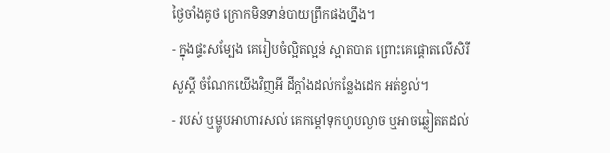ថ្ងៃចាំងគូថ ក្រោកមិនទាន់បាយព្រឹកផងហ្នឹង។
- ក្នុងផ្ទះសម្បែង គេរៀបចំល្អិតល្អន់ ស្អាតបាត ព្រោះគេផ្ដោតលើសិរីសួស្ដី ចំណែកយើងវិញអី ដីក្ដាំងដល់កន្លែងដេក អត់ខ្វល់។
- របស់ ឬម្ហូបអាហារសល់ គេកម្ដៅទុកហូបល្ងាច ឬអាចឆ្លៀតតដល់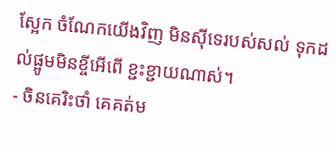ស្អែក ចំណែកយើងវិញ មិនស៊ីទេរបស់សល់ ទុកដល់ផ្អូមមិនខ្ចីអើពើ ខ្ជះខ្ជាយណាស់។
- ចិនគេរិះថាំ គេគត់ម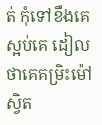ត់ កុំទៅខឹងគេស្អប់គេ ដៀលថាគេគម្រិះម៉ៅស្វិត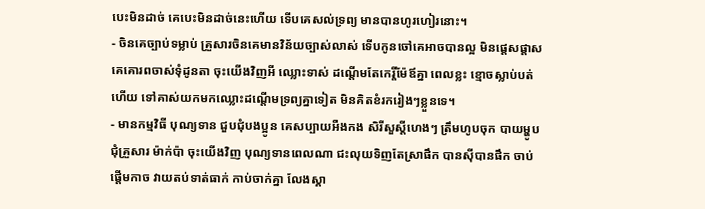បេះមិនដាច់ គេបេះមិនដាច់នេះហើយ ទើបគេសល់ទ្រព្យ មានបានហូរហៀរនោះ។
- ចិនគេច្បាប់ទម្លាប់ គ្រួសារចិនគេមានវិន័យច្បាស់លាស់ ទើបកូនចៅគេអាចបានល្អ មិនផ្ដេសផ្ដាស គេគោរពចាស់ទុំដូនតា ចុះយើងវិញអី ឈ្លោះទាស់ ដណ្ដើមតែកេរ្តិ៍ម៉ែឪគ្នា ពេលខ្លះ ខ្មោចស្លាប់បត់ហើយ ទៅគាស់យកមកឈ្លោះដណ្ដើមទ្រព្យគ្នាទៀត មិនគិតខំរករៀងៗខ្លួនទេ។
- មានកម្មវិធី បុណ្យទាន ជួបជុំបងប្អូន គេសប្បាយអឺងកង សិរីសួស្ដីហេងៗ ត្រឹមហូបចុក បាយម្ហូបជុំគ្រួសារ ម៉ាក់ប៉ា ចុះយើងវិញ បុណ្យទានពេលណា ជះលុយទិញតែស្រាផឹក បានស៊ីបានផឹក ចាប់ផ្ដើមកាច វាយតប់ទាត់ធាក់ កាប់ចាក់គ្នា លែងស្គា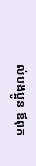ល់បងប្អូន ឪពុក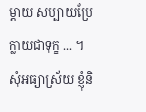ម្ដាយ សប្បាយប្រែក្លាយជាទុក្ខ ... ។
សុំអធ្យាស្រ័យ ខ្ញុំនិ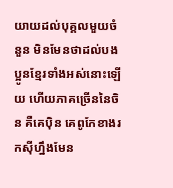យាយដល់បុគ្គលមួយចំនួន មិនមែនថាដល់បងប្អូនខ្មែរទាំងអស់នោះឡើយ ហើយភាគច្រើននៃចិន គឺគេប៉ិន គេពូកែខាងរកស៊ីហ្នឹងមែន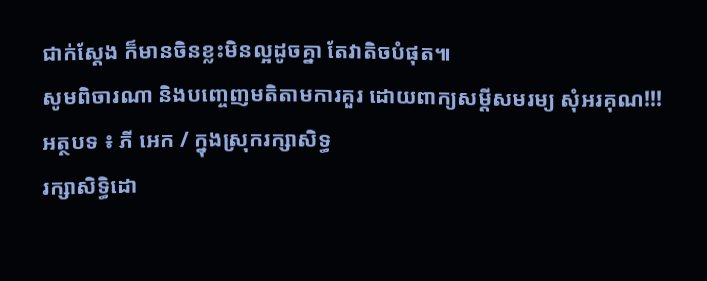ជាក់ស្ដែង ក៏មានចិនខ្លះមិនល្អដូចគ្នា តែវាតិចបំផុត៕
សូមពិចារណា និងបញ្ចេញមតិតាមការគួរ ដោយពាក្យសម្ដីសមរម្យ សុំអរគុណ!!!
អត្ថបទ ៖ ភី អេក / ក្នុងស្រុករក្សាសិទ្ធ
រក្សាសិទ្ធិដោ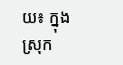យ៖ ក្នុងស្រុក